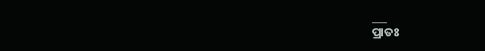___
ପ୍ରାତଃ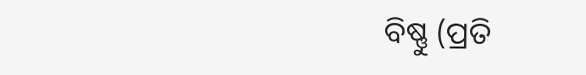ବିଷ୍ଣୁ (ପ୍ରତି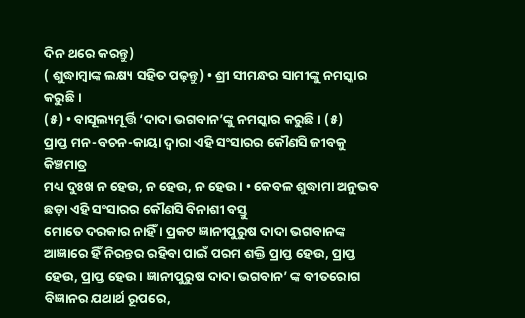ଦିନ ଥରେ କରନ୍ତୁ)
( ଶୁଦ୍ଧାମ୍ବାଙ୍କ ଲକ୍ଷ୍ୟ ସହିତ ପଢ଼ନ୍ତୁ) • ଶ୍ରୀ ସୀମନ୍ଧର ସାମୀଙ୍କୁ ନମସ୍କାର କରୁଛି ।
(୫) • ବାସୂଲ୍ୟମୂର୍ତ୍ତି ‘ଦାଦା ଭଗବାନ’ଙ୍କୁ ନମସ୍କାର କରୁଛି । (୫)
ପ୍ରାପ୍ତ ମନ-ବଚନ-କାୟା ଦ୍ବାରା ଏହି ସଂସାରର କୌଣସି ଜୀବକୁ କିଞ୍ଚମାତ୍ର
ମଧ୍ୟ ଦୁଃଖ ନ ହେଉ, ନ ହେଉ, ନ ହେଉ । • କେବଳ ଶୁଦ୍ଧାମା ଅନୁଭବ ଛଡ଼ା ଏହି ସଂସାରର କୌଣସି ବିନାଶୀ ବସ୍ତୁ
ମୋତେ ଦରକାର ନାହିଁ । ପ୍ରକଟ ଜ୍ଞାନୀପୁରୁଷ ଦାଦା ଭଗବାନଙ୍କ ଆଜ୍ଞାରେ ହିଁ ନିରନ୍ତର ରହିବା ପାଇଁ ପରମ ଶକ୍ତି ପ୍ରାପ୍ତ ହେଉ, ପ୍ରାପ୍ତ ହେଉ, ପ୍ରାପ୍ତ ହେଉ । ଜ୍ଞାନୀପୁରୁଷ ଦାଦା ଭଗବାନ’ ଙ୍କ ବୀତରୋଗ ବିଜ୍ଞାନର ଯଥାର୍ଥ ରୂପରେ,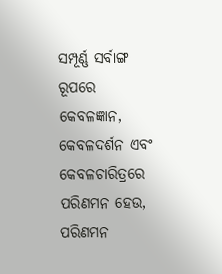ସମ୍ପୂର୍ଣ୍ଣ ସର୍ବାଙ୍ଗ ରୂପରେ କେବଳଜ୍ଞାନ, କେବଳଦର୍ଶନ ଏବଂ କେବଳଚାରିତ୍ରରେ ପରିଣମନ ହେଉ, ପରିଣମନ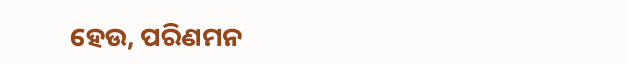ହେଉ, ପରିଣମନ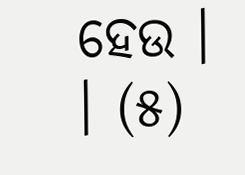ହେଉ ।
। (୫)